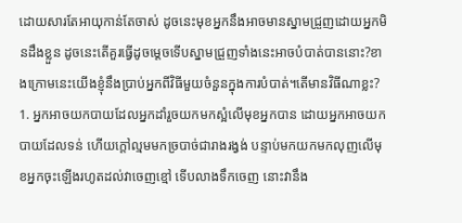ដោយសារតែអាយុកាន់តែចាស់ ដូចនេះមុខអ្នកនឹងអាចមានស្នាមជ្រួញដោយអ្នកមិនដឹងខ្លួន ដូចនេះតើគួរធ្វើដូចម្តេចទើបស្នាមជ្រួញទាំងនេះអាចបំបាត់បាននោះ?ខាងក្រោមនេះយើងខ្ញុំនឹងប្រាប់អ្នកពីវិធីមួយចំនួនក្នុងការបំបាត់។តើមានវិធីណាខ្លះ?
1. អ្នកអាចយកបាយដែលអ្នកដាំរួចយកមកស្អំលើមុខអ្នកបាន ដោយអ្នកអាចយកបាយដែលទន់ ហើយក្តៅល្មមមកច្របាច់ជារាងរង្វង់ បន្ទាប់មកយកមកលុញលើមុខអ្នកចុះឡើងរហូតដល់វាចេញខ្មៅ ទើបលាងទឹកចេញ នោះវានឹង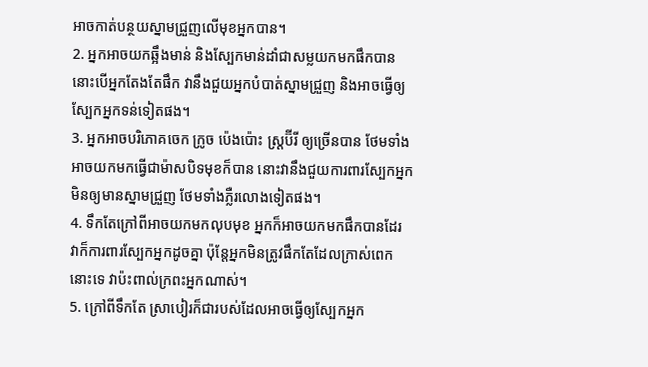អាចកាត់បន្ថយស្នាមជ្រួញលើមុខអ្នកបាន។
2. អ្នកអាចយកឆ្អឹងមាន់ និងស្បែកមាន់ដាំជាសម្លយកមកផឹកបាន នោះបើអ្នកតែងតែផឹក វានឹងជួយអ្នកបំបាត់ស្នាមជ្រួញ និងអាចធ្វើឲ្យស្បែកអ្នកទន់ទៀតផង។
3. អ្នកអាចបរិភោគចេក ក្រូច ប៉េងប៉ោះ ស្ត្រប៊ីរី ឲ្យច្រើនបាន ថែមទាំងអាចយកមកធ្វើជាម៉ាសបិទមុខក៏បាន នោះវានឹងជួយការពារស្បែកអ្នកមិនឲ្យមានស្នាមជ្រួញ ថែមទាំងភ្លឺរលោងទៀតផង។
4. ទឹកតែក្រៅពីអាចយកមកលុបមុខ អ្នកក៏អាចយកមកផឹកបានដែរ វាក៏ការពារស្បែកអ្នកដូចគ្នា ប៉ុន្តែអ្នកមិនត្រូវផឹកតែដែលក្រាស់ពេកនោះទេ វាប៉ះពាល់ក្រពះអ្នកណាស់។
5. ក្រៅពីទឹកតែ ស្រាបៀរក៏ជារបស់ដែលអាចធ្វើឲ្យស្បែកអ្នក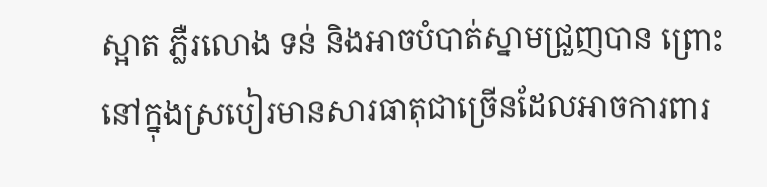ស្អាត ភ្លឺរលោង ទន់ និងអាចបំបាត់ស្នាមជ្រួញបាន ព្រោះនៅក្នុងស្របៀរមានសារធាតុជាច្រើនដែលអាចការពារ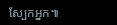ស្បែកអ្នក៕